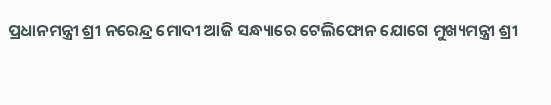ପ୍ରଧାନମନ୍ତ୍ରୀ ଶ୍ରୀ ନରେନ୍ଦ୍ର ମୋଦୀ ଆଜି ସନ୍ଧ୍ୟାରେ ଟେଲିଫୋନ ଯୋଗେ ମୁଖ୍ୟମନ୍ତ୍ରୀ ଶ୍ରୀ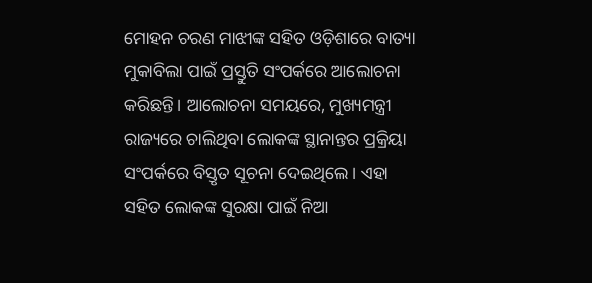ମୋହନ ଚରଣ ମାଝୀଙ୍କ ସହିତ ଓଡ଼ିଶାରେ ବାତ୍ୟା ମୁକାବିଲା ପାଇଁ ପ୍ରସ୍ତୁତି ସଂପର୍କରେ ଆଲୋଚନା କରିଛନ୍ତି। ଆଲୋଚନା ସମୟରେ, ମୁଖ୍ୟମନ୍ତ୍ରୀ ରାଜ୍ୟରେ ଚାଲିଥିବା ଲୋକଙ୍କ ସ୍ଥାନାନ୍ତର ପ୍ରକ୍ରିୟା ସଂପର୍କରେ ବିସ୍ତୃତ ସୂଚନା ଦେଇଥିଲେ। ଏହା ସହିତ ଲୋକଙ୍କ ସୁରକ୍ଷା ପାଇଁ ନିଆ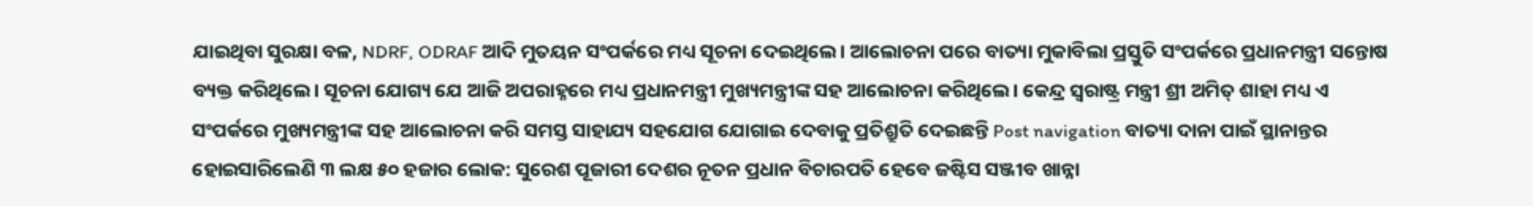ଯାଇଥିବା ସୁରକ୍ଷା ବଳ, NDRF, ODRAF ଆଦି ମୁତୟନ ସଂପର୍କରେ ମଧ୍ୟ ସୂଚନା ଦେଇଥିଲେ। ଆଲୋଚନା ପରେ ବାତ୍ୟା ମୁକାବିଲା ପ୍ରସ୍ତୁତି ସଂପର୍କରେ ପ୍ରଧାନମନ୍ତ୍ରୀ ସନ୍ତୋଷ ବ୍ୟକ୍ତ କରିଥିଲେ। ସୂଚନା ଯୋଗ୍ୟ ଯେ ଆଜି ଅପରାହ୍ନରେ ମଧ୍ୟ ପ୍ରଧାନମନ୍ତ୍ରୀ ମୁଖ୍ୟମନ୍ତ୍ରୀଙ୍କ ସହ ଆଲୋଚନା କରିଥିଲେ। କେନ୍ଦ୍ର ସ୍ଵରାଷ୍ଟ୍ର ମନ୍ତ୍ରୀ ଶ୍ରୀ ଅମିତ୍ ଶାହା ମଧ୍ୟ ଏ ସଂପର୍କରେ ମୁଖ୍ୟମନ୍ତ୍ରୀଙ୍କ ସହ ଆଲୋଚନା କରି ସମସ୍ତ ସାହାଯ୍ୟ ସହଯୋଗ ଯୋଗାଇ ଦେବାକୁ ପ୍ରତିଶ୍ରୁତି ଦେଇଛନ୍ତି Post navigation ବାତ୍ୟା ଦାନା ପାଇଁ ସ୍ଥାନାନ୍ତର ହୋଇସାରିଲେଣି ୩ ଲକ୍ଷ ୫୦ ହଜାର ଲୋକ: ସୁରେଶ ପୂଜାରୀ ଦେଶର ନୂତନ ପ୍ରଧାନ ବିଚାରପତି ହେବେ ଜଷ୍ଟିସ ସଞ୍ଜୀବ ଖାନ୍ନା